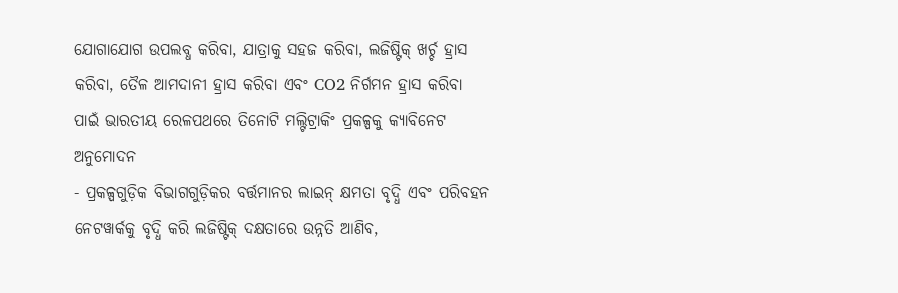ଯୋଗାଯୋଗ ଉପଲବ୍ଧ କରିବା, ଯାତ୍ରାକୁ ସହଜ କରିବା, ଲଜିଷ୍ଟିକ୍ ଖର୍ଚ୍ଚ ହ୍ରାସ କରିବା, ତୈଳ ଆମଦାନୀ ହ୍ରାସ କରିବା ଏବଂ CO2 ନିର୍ଗମନ ହ୍ରାସ କରିବା ପାଇଁ ଭାରତୀୟ ରେଳପଥରେ ତିନୋଟି ମଲ୍ଟିଟ୍ରାକିଂ ପ୍ରକଳ୍ପକୁ କ୍ୟାବିନେଟ ଅନୁମୋଦନ
- ପ୍ରକଳ୍ପଗୁଡ଼ିକ ବିଭାଗଗୁଡ଼ିକର ବର୍ତ୍ତମାନର ଲାଇନ୍ କ୍ଷମତା ବୃଦ୍ଧି ଏବଂ ପରିବହନ ନେଟୱାର୍କକୁ ବୃଦ୍ଧି କରି ଲଜିଷ୍ଟିକ୍ ଦକ୍ଷତାରେ ଉନ୍ନତି ଆଣିବ,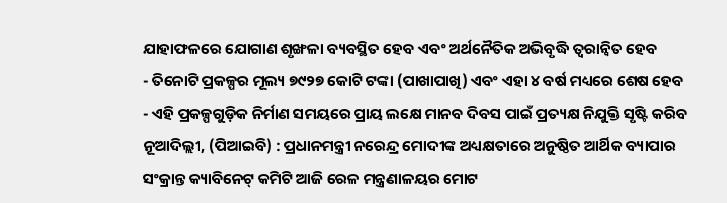ଯାହାଫଳରେ ଯୋଗାଣ ଶୃଙ୍ଖଳା ବ୍ୟବସ୍ଥିତ ହେବ ଏବଂ ଅର୍ଥନୈତିକ ଅଭିବୃଦ୍ଧି ତ୍ୱରାନ୍ୱିତ ହେବ
- ତିନୋଟି ପ୍ରକଳ୍ପର ମୂଲ୍ୟ ୭୯୨୭ କୋଟି ଟଙ୍କା (ପାଖାପାଖି) ଏବଂ ଏହା ୪ ବର୍ଷ ମଧ୍ୟରେ ଶେଷ ହେବ
- ଏହି ପ୍ରକଳ୍ପଗୁଡ଼ିକ ନିର୍ମାଣ ସମୟରେ ପ୍ରାୟ ଲକ୍ଷେ ମାନବ ଦିବସ ପାଇଁ ପ୍ରତ୍ୟକ୍ଷ ନିଯୁକ୍ତି ସୃଷ୍ଟି କରିବ
ନୂଆଦିଲ୍ଲୀ, (ପିଆଇବି) : ପ୍ରଧାନମନ୍ତ୍ରୀ ନରେନ୍ଦ୍ର ମୋଦୀଙ୍କ ଅଧ୍ୟକ୍ଷତାରେ ଅନୁଷ୍ଠିତ ଆର୍ଥିକ ବ୍ୟାପାର ସଂକ୍ରାନ୍ତ କ୍ୟାବିନେଟ୍ କମିଟି ଆଜି ରେଳ ମନ୍ତ୍ରଣାଳୟର ମୋଟ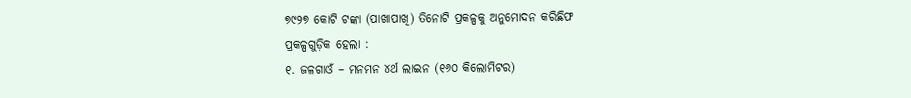୭୯୨୭ କୋଟି ଟଙ୍କା (ପାଖାପାଖି) ତିନୋଟି ପ୍ରକଳ୍ପକୁ ଅନୁମୋଦନ କରିଛିଫ
ପ୍ରକଳ୍ପଗୁଡ଼ିକ ହେଲା :
୧. ଜଳଗାଓଁ – ମନମନ ୪ର୍ଥ ଲାଇନ (୧୬୦ କିଲୋମିଟର)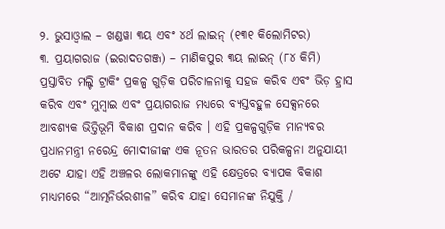୨. ଭୁସାଓ୍ଵାଲ – ଖଣ୍ଡୱା ୩ୟ ଏବଂ ୪ର୍ଥ ଲାଇନ୍ (୧୩୧ କିଲୋମିଟର)
୩. ପ୍ରୟାଗରାଜ (ଇରାଦତଗଞ୍ଜ) – ମାଣିକପୁର ୩ୟ ଲାଇନ୍ (୮୪ କିମି)
ପ୍ରସ୍ତାବିତ ମଲ୍ଟି ଟ୍ରାକିଂ ପ୍ରକଳ୍ପ ଗୁଡ଼ିକ ପରିଚାଳନାକୁ ସହଜ କରିବ ଏବଂ ଭିଡ଼ ହ୍ରାସ କରିବ ଏବଂ ମୁମ୍ବାଇ ଏବଂ ପ୍ରୟାଗରାଜ ମଧ୍ୟରେ ବ୍ୟସ୍ତବହୁଳ ସେକ୍ସନରେ ଆବଶ୍ୟକ ଭିତ୍ତିଭୂମି ବିକାଶ ପ୍ରଦାନ କରିବ । ଏହି ପ୍ରକଳ୍ପଗୁଡ଼ିକ ମାନ୍ୟବର ପ୍ରଧାନମନ୍ତ୍ରୀ ନରେନ୍ଦ୍ର ମୋଦୀଜୀଙ୍କ ଏକ ନୂତନ ଭାରତର ପରିକଳ୍ପନା ଅନୁଯାୟୀ ଅଟେ ଯାହା ଏହି ଅଞ୍ଚଳର ଲୋକମାନଙ୍କୁ ଏହି କ୍ଷେତ୍ରରେ ବ୍ୟାପକ ବିକାଶ ମାଧ୍ୟମରେ “ଆତ୍ମନିର୍ଭରଶୀଳ” କରିବ ଯାହା ସେମାନଙ୍କ ନିଯୁକ୍ତି /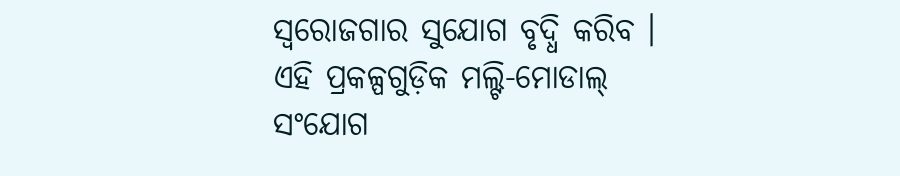ସ୍ୱରୋଜଗାର ସୁଯୋଗ ବୃଦ୍ଧି କରିବ । ଏହି ପ୍ରକଳ୍ପଗୁଡ଼ିକ ମଲ୍ଟି-ମୋଡାଲ୍ ସଂଯୋଗ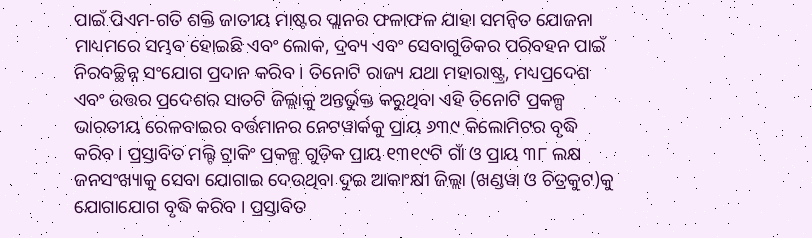ପାଇଁ ପିଏମ-ଗତି ଶକ୍ତି ଜାତୀୟ ମାଷ୍ଟର ପ୍ଲାନର ଫଳାଫଳ ଯାହା ସମନ୍ୱିତ ଯୋଜନା ମାଧ୍ୟମରେ ସମ୍ଭବ ହୋଇଛି ଏବଂ ଲୋକ, ଦ୍ରବ୍ୟ ଏବଂ ସେବାଗୁଡିକର ପରିବହନ ପାଇଁ ନିରବଚ୍ଛିନ୍ନ ସଂଯୋଗ ପ୍ରଦାନ କରିବ । ତିନୋଟି ରାଜ୍ୟ ଯଥା ମହାରାଷ୍ଟ୍ର, ମଧ୍ୟପ୍ରଦେଶ ଏବଂ ଉତ୍ତର ପ୍ରଦେଶର ସାତଟି ଜିଲ୍ଲାକୁ ଅନ୍ତର୍ଭୁକ୍ତ କରୁଥିବା ଏହି ତିନୋଟି ପ୍ରକଳ୍ପ ଭାରତୀୟ ରେଳବାଇର ବର୍ତ୍ତମାନର ନେଟୱାର୍କକୁ ପ୍ରାୟ ୬୩୯ କିଲୋମିଟର ବୃଦ୍ଧି କରିବ । ପ୍ରସ୍ତାବିତ ମଲ୍ଟି ଟ୍ରାକିଂ ପ୍ରକଳ୍ପ ଗୁଡ଼ିକ ପ୍ରାୟ ୧୩୧୯ଟି ଗାଁ ଓ ପ୍ରାୟ ୩୮ ଲକ୍ଷ ଜନସଂଖ୍ୟାକୁ ସେବା ଯୋଗାଇ ଦେଉଥିବା ଦୁଇ ଆକାଂକ୍ଷୀ ଜିଲ୍ଲା (ଖଣ୍ଡୱା ଓ ଚିତ୍ରକୁଟ)କୁ ଯୋଗାଯୋଗ ବୃଦ୍ଧି କରିବ । ପ୍ରସ୍ତାବିତ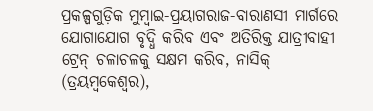ପ୍ରକଳ୍ପଗୁଡ଼ିକ ମୁମ୍ବାଇ-ପ୍ରୟାଗରାଜ-ବାରାଣସୀ ମାର୍ଗରେ ଯୋଗାଯୋଗ ବୃଦ୍ଧି କରିବ ଏବଂ ଅତିରିକ୍ତ ଯାତ୍ରୀବାହୀ ଟ୍ରେନ୍ ଚଳାଚଳକୁ ସକ୍ଷମ କରିବ, ନାସିକ୍ (ତ୍ରୟମ୍ବକେଶ୍ୱର),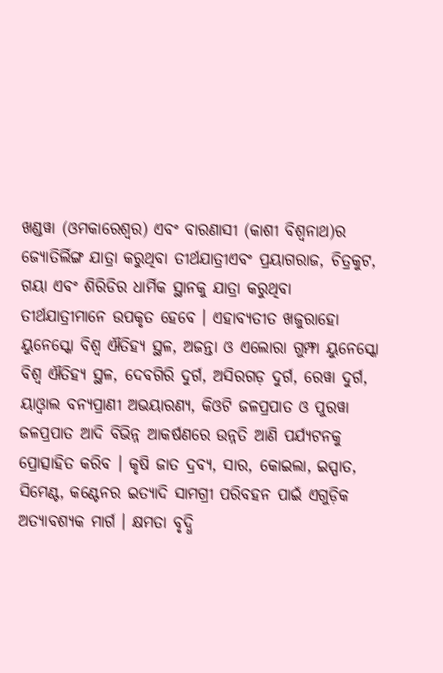ଖଣ୍ଡୱା (ଓମକାରେଶ୍ୱର) ଏବଂ ବାରଣାସୀ (କାଶୀ ବିଶ୍ୱନାଥ)ର ଜ୍ୟୋତିର୍ଲିଙ୍ଗ ଯାତ୍ରା କରୁଥିବା ତୀର୍ଥଯାତ୍ରୀଏବଂ ପ୍ରୟାଗରାଜ, ଚିତ୍ରକୁଟ, ଗୟା ଏବଂ ଶିରିଡିର ଧାର୍ମିକ ସ୍ଥାନକୁ ଯାତ୍ରା କରୁଥିବା ତୀର୍ଥଯାତ୍ରୀମାନେ ଉପକୃତ ହେବେ । ଏହାବ୍ୟତୀତ ଖଜୁରାହୋ ୟୁନେସ୍କୋ ବିଶ୍ୱ ଐତିହ୍ୟ ସ୍ଥଳ, ଅଜନ୍ତା ଓ ଏଲୋରା ଗୁମ୍ଫା ୟୁନେସ୍କୋ ବିଶ୍ୱ ଐତିହ୍ୟ ସ୍ଥଳ, ଦେବଗିରି ଦୁର୍ଗ, ଅସିରଗଡ଼ ଦୁର୍ଗ, ରେୱା ଦୁର୍ଗ, ୟାଓ୍ଵାଲ ବନ୍ୟପ୍ରାଣୀ ଅଭୟାରଣ୍ୟ, କିଓଟି ଜଳପ୍ରପାତ ଓ ପୁରୱା ଜଳପ୍ରପାତ ଆଦି ବିଭିନ୍ନ ଆକର୍ଷଣରେ ଉନ୍ନତି ଆଣି ପର୍ଯ୍ୟଟନକୁ ପ୍ରୋତ୍ସାହିତ କରିବ । କୃଷି ଜାତ ଦ୍ରବ୍ୟ, ସାର, କୋଇଲା, ଇସ୍ପାତ, ସିମେଣ୍ଟ, କଣ୍ଟେନର ଇତ୍ୟାଦି ସାମଗ୍ରୀ ପରିବହନ ପାଇଁ ଏଗୁଡ଼ିକ ଅତ୍ୟାବଶ୍ୟକ ମାର୍ଗ । କ୍ଷମତା ବୃଦ୍ଧି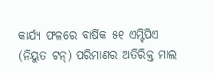କାର୍ଯ୍ୟ ଫଳରେ ବାର୍ଷିକ ୫୧ ଏମ୍ଟିପିଏ (ନିୟୁତ ଟନ୍) ପରିମାଣର ଅତିରିକ୍ତ ମାଲ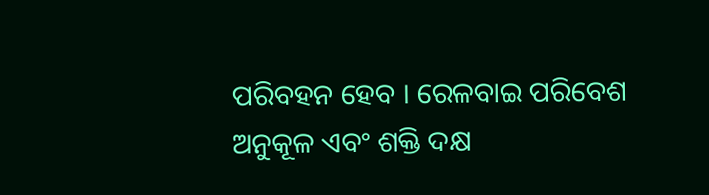ପରିବହନ ହେବ । ରେଳବାଇ ପରିବେଶ ଅନୁକୂଳ ଏବଂ ଶକ୍ତି ଦକ୍ଷ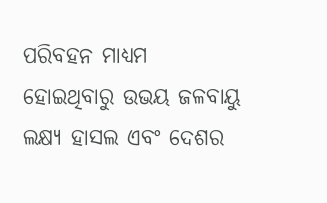ପରିବହନ ମାଧ୍ୟମ ହୋଇଥିବାରୁ ଉଭୟ ଜଳବାୟୁ ଲକ୍ଷ୍ୟ ହାସଲ ଏବଂ ଦେଶର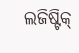ଲଜିଷ୍ଟିକ୍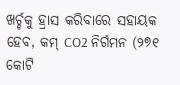ଖର୍ଚ୍ଚକୁ ହ୍ରାସ କରିବାରେ ସହାୟକ ହେବ, କମ୍ CO2 ନିର୍ଗମନ (୨୭୧ କୋଟି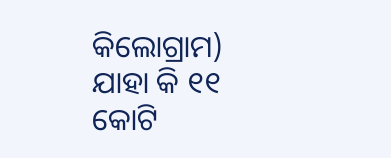କିଲୋଗ୍ରାମ) ଯାହା କି ୧୧ କୋଟି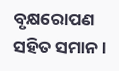ବୃକ୍ଷରୋପଣ ସହିତ ସମାନ ।